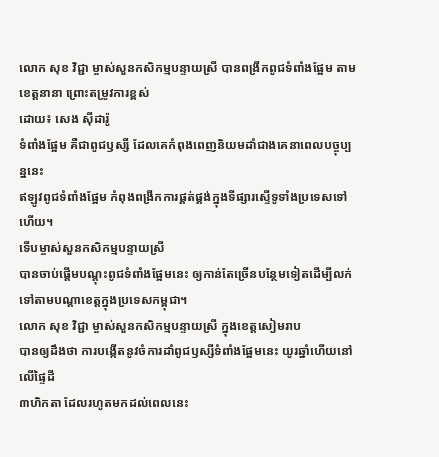លោក សុខ វិជ្ជា ម្ចាស់សួនកសិកម្មបន្ទាយស្រី បានពង្រីកពូជទំពាំងផ្អែម តាមខេត្តនានា ព្រោះតម្រូវការខ្ពស់
ដោយ៖ សេង ស៊ីដារ៉ូ
ទំពាំងផ្អែម គឺជាពូជឫស្សី ដែលគេកំពុងពេញនិយមដាំជាងគេនាពេលបច្ចុប្បន្ននេះ
ឥឡូវពូជទំពាំងផ្អែម កំពុងពង្រីកការផ្គត់ផ្គង់ក្នុងទីផ្សារស្ទើទូទាំងប្រទេសទៅហើយ។
ទើបម្ចាស់សួនកសិកម្មបន្ទាយស្រី
បានចាប់ផ្តើមបណ្តុះពូជទំពាំងផ្អែមនេះ ឲ្យកាន់តែច្រើនបន្ថែមទៀតដើម្បីលក់ទៅតាមបណ្តាខេត្តក្នុងប្រទេសកម្ពុជា។
លោក សុខ វិជ្ជា ម្ចាស់សួនកសិកម្មបន្ទាយស្រី ក្នុងខេត្តសៀមរាប
បានឲ្យដឹងថា ការបង្កើតនូវចំការដាំពូជឫស្សីទំពាំងផ្អែមនេះ យូរឆ្នាំហើយនៅលើផ្ទៃដី
៣ហិកតា ដែលរហូតមកដល់ពេលនេះ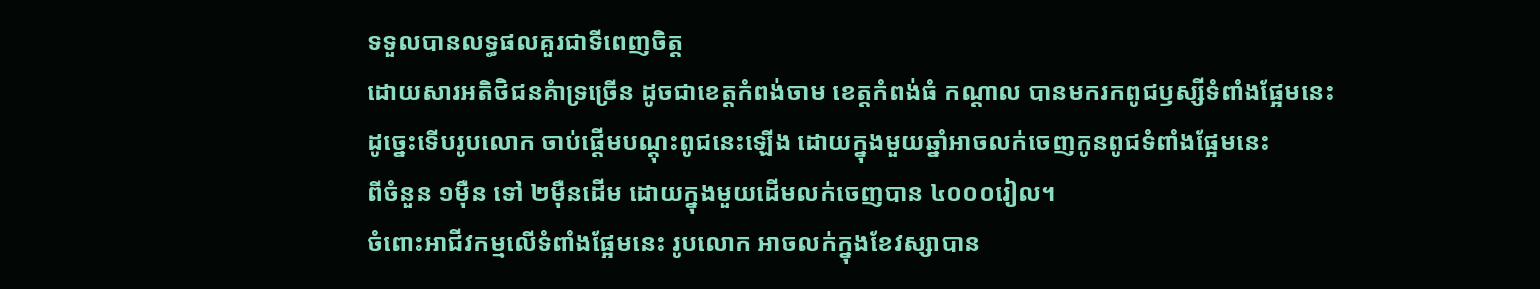ទទួលបានលទ្ធផលគួរជាទីពេញចិត្ត
ដោយសារអតិថិជនគំាទ្រច្រើន ដូចជាខេត្តកំពង់ចាម ខេត្តកំពង់ធំ កណ្តាល បានមករកពូជឫស្សីទំពាំងផ្អែមនេះ
ដូច្នេះទើបរូបលោក ចាប់ផ្តើមបណ្តុះពូជនេះឡើង ដោយក្នុងមួយឆ្នាំអាចលក់ចេញកូនពូជទំពាំងផ្អែមនេះ
ពីចំនួន ១ម៉ឺន ទៅ ២ម៉ឺនដើម ដោយក្នុងមួយដើមលក់ចេញបាន ៤០០០រៀល។
ចំពោះអាជីវកម្មលើទំពាំងផ្អែមនេះ រូបលោក អាចលក់ក្នុងខែវស្សាបាន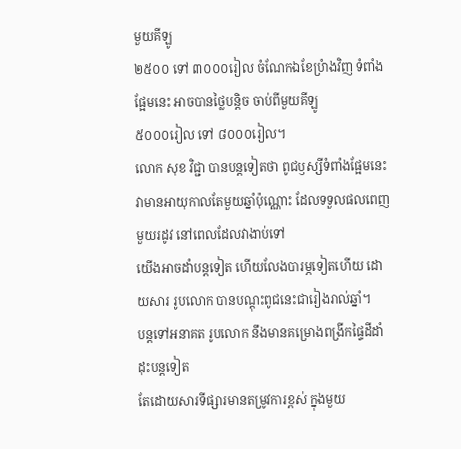មួយគីឡូ
២៥០០ ទៅ ៣០០០រៀល ចំណែកឯខែប្រំាងវិញ ទំពាំងផ្អែមនេះ អាចបានថ្លៃបន្តិច ចាប់ពីមួយគីឡូ
៥០០០រៀល ទៅ ៨០០០រៀល។
លោក សុខ វិជ្ជា បានបន្តទៀតថា ពូជឫស្សីទំពាំងផ្អែមនេះ
វាមានអាយុកាលតែមួយឆ្នាំប៉ុណ្ណោះ ដែលទទួលផលពេញមួយរដូវ នៅពេលដែលវាងាប់ទៅ
យើងអាចដាំបន្តទៀត ហើយលែងបារម្ភទៀតហើយ ដោយសារ រូបលោក បានបណ្តុះពូជនេះជារៀងរាល់ឆ្នាំ។
បន្តទៅអនាគត រូបលោក នឹងមានគម្រោងពង្រីកផ្ទៃដីដាំដុះបន្តទៀត
តែដោយសារទីផ្សារមានតម្រូវការខ្ពស់ ក្នុងមួយ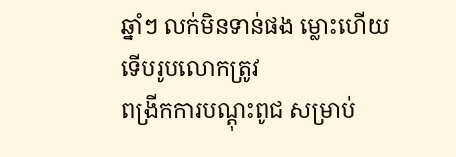ឆ្នាំៗ លក់មិនទាន់ផង ម្លោះហើយទើបរូបលោកត្រូវ
ពង្រីកការបណ្តុះពូជ សម្រាប់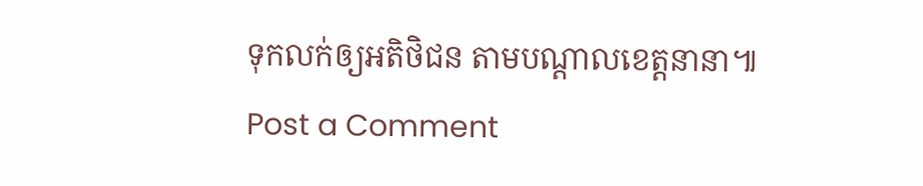ទុកលក់ឲ្យអតិថិជន តាមបណ្តាលខេត្តនានា៕
Post a Comment